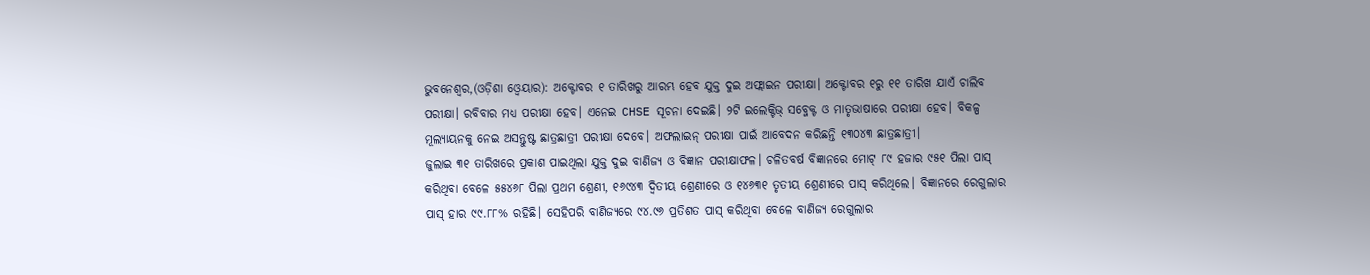ଭୁବନେଶ୍ୱର,(ଓଡ଼ିଶା ଓ୍ବେୟାର): ଅକ୍ଟୋବର ୧ ତାରିଖରୁ ଆରମ୍ଭ ହେବ ଯୁକ୍ତ ଦୁଇ ଅଫ୍ଲାଇନ ପରୀକ୍ଷା। ଅକ୍ଟୋବର ୧ରୁ ୧୧ ତାରିଖ ଯାଏଁ ଚାଲିବ ପରୀକ୍ଷା। ରବିବାର ମଧ୍ୟ ପରୀକ୍ଷା ହେବ। ଏନେଇ CHSE ସୂଚନା ଦେଇଛି। ୨ଟି ଇଲେକ୍ଟିଭ୍ ସବ୍ଜେକ୍ଟ ଓ ମାତୃଭାଷାରେ ପରୀକ୍ଷା ହେବ। ବିକଳ୍ପ ମୂଲ୍ୟାୟନକୁ ନେଇ ଅସନ୍ତୁଷ୍ଟ ଛାତ୍ରଛାତ୍ରୀ ପରୀକ୍ଷା ଦେବେ। ଅଫଲାଇନ୍ ପରୀକ୍ଷା ପାଇଁ ଆବେଦନ କରିଛନ୍ତି ୧୩୦୪୩ ଛାତ୍ରଛାତ୍ରୀ।
ଜୁଲାଇ ୩୧ ତାରିଖରେ ପ୍ରକାଶ ପାଇଥିଲା ଯୁକ୍ତ ଦୁଇ ବାଣିଜ୍ୟ ଓ ବିଜ୍ଞାନ ପରୀକ୍ଷାଫଳ। ଚଳିତବର୍ଷ ବିଜ୍ଞାନରେ ମୋଟ୍ ୮୯ ହଜାର ୯୫୧ ପିଲା ପାସ୍ କରିଥିବା ବେଳେ ୫୫୪୬୮ ପିଲା ପ୍ରଥମ ଶ୍ରେଣୀ, ୧୬୯୪୩ ଦ୍ୱିତୀୟ ଶ୍ରେଣୀରେ ଓ ୧୪୬୩୧ ତୃତୀୟ ଶ୍ରେଣୀରେ ପାସ୍ କରିଥିଲେ। ବିଜ୍ଞାନରେ ରେଗୁଲାର ପାସ୍ ହାର ୯୯.୮୮% ରହିଛି। ସେହିପରି ବାଣିଜ୍ୟରେ ୯୪.୯୬ ପ୍ରତିଶତ ପାସ୍ କରିଥିବା ବେଳେ ବାଣିଜ୍ୟ ରେଗୁଲାର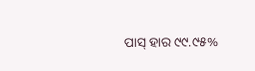ପାସ୍ ହାର ୯୯.୯୫%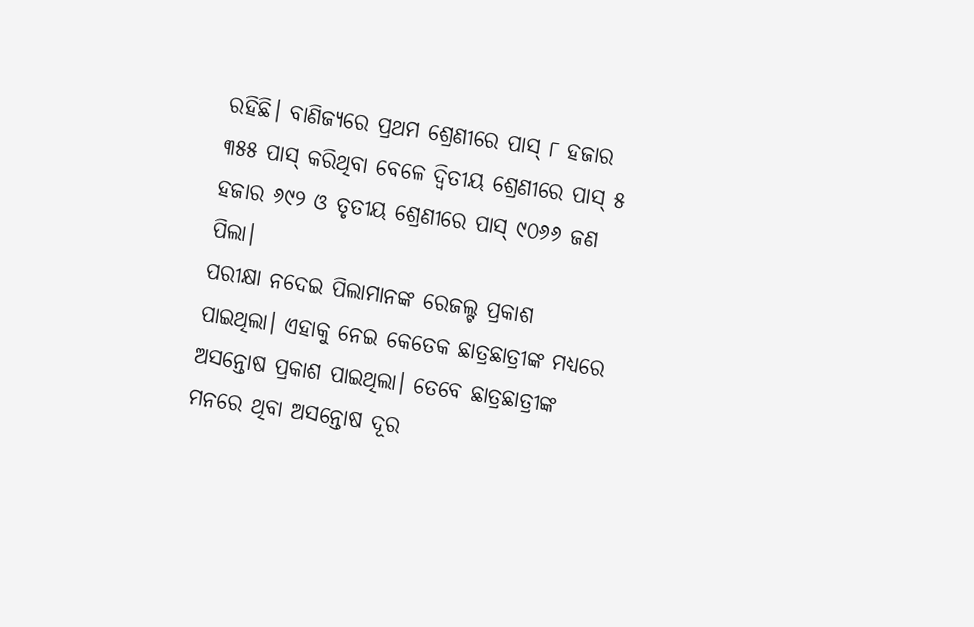ରହିଛି। ବାଣିଜ୍ୟରେ ପ୍ରଥମ ଶ୍ରେଣୀରେ ପାସ୍ ୮ ହଜାର ୩୫୫ ପାସ୍ କରିଥିବା ବେଳେ ଦ୍ୱିତୀୟ ଶ୍ରେଣୀରେ ପାସ୍ ୫ ହଜାର ୬୯୨ ଓ ତୃତୀୟ ଶ୍ରେଣୀରେ ପାସ୍ ୯୦୬୬ ଜଣ ପିଲା।
ପରୀକ୍ଷା ନଦେଇ ପିଲାମାନଙ୍କ ରେଜଲ୍ଟ ପ୍ରକାଶ ପାଇଥିଲା। ଏହାକୁ ନେଇ କେତେକ ଛାତ୍ରଛାତ୍ରୀଙ୍କ ମଧ୍ୟରେ ଅସନ୍ତୋଷ ପ୍ରକାଶ ପାଇଥିଲା। ତେବେ ଛାତ୍ରଛାତ୍ରୀଙ୍କ ମନରେ ଥିବା ଅସନ୍ତୋଷ ଦୂର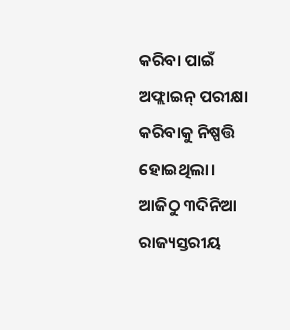କରିବା ପାଇଁ ଅଫ୍ଲାଇନ୍ ପରୀକ୍ଷା କରିବାକୁ ନିଷ୍ପତ୍ତି ହୋଇଥିଲା।
ଆଜିଠୁ ୩ଦିନିଆ ରାଜ୍ୟସ୍ତରୀୟ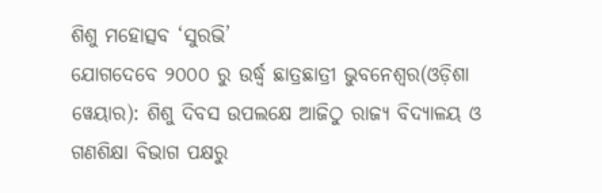ଶିଶୁ ମହୋତ୍ସବ ‘ସୁରଭି’
ଯୋଗଦେବେ ୨୦୦୦ ରୁ ଉର୍ଦ୍ଧ୍ଵ ଛାତ୍ରଛାତ୍ରୀ ଭୁବନେଶ୍ୱର(ଓଡ଼ିଶା ୱେୟାର): ଶିଶୁ ଦିବସ ଉପଲକ୍ଷେ ଆଜିଠୁ ରାଜ୍ୟ ବିଦ୍ୟାଳୟ ଓ ଗଣଶିକ୍ଷା ବିଭାଗ ପକ୍ଷରୁ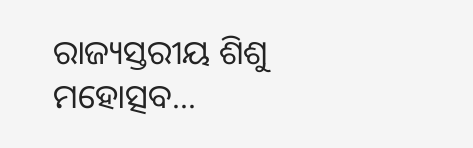ରାଜ୍ୟସ୍ତରୀୟ ଶିଶୁ ମହୋତ୍ସବ...